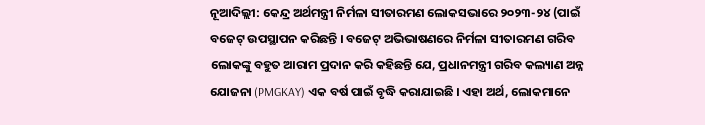ନୂଆଦିଲ୍ଲୀ: କେନ୍ଦ୍ର ଅର୍ଥମନ୍ତ୍ରୀ ନିର୍ମଳା ସୀତାରମଣ ଲୋକସଭାରେ ୨୦୨୩-୨୪ (ପାଇଁ ବଜେଟ୍ ଉପସ୍ଥାପନ କରିଛନ୍ତି । ବଜେଟ୍ ଅଭିଭାଷଣରେ ନିର୍ମଳା ସୀତାରମଣ ଗରିବ ଲୋକଙ୍କୁ ବହୁତ ଆରାମ ପ୍ରଦାନ କରି କହିଛନ୍ତି ଯେ, ପ୍ରଧାନମନ୍ତ୍ରୀ ଗରିବ କଲ୍ୟାଣ ଅନ୍ନ ଯୋଜନା (PMGKAY) ଏକ ବର୍ଷ ପାଇଁ ବୃଦ୍ଧି କରାଯାଇଛି । ଏହା ଅର୍ଥ, ଲୋକମାନେ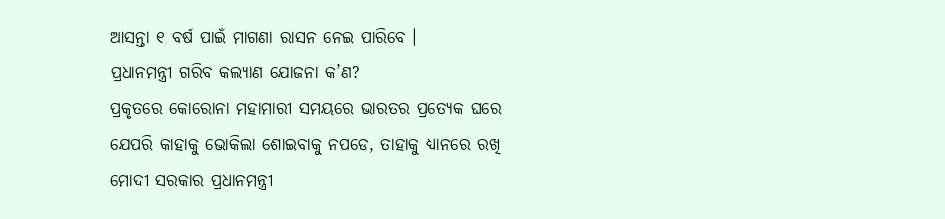ଆସନ୍ତା ୧ ବର୍ଷ ପାଇଁ ମାଗଣା ରାସନ ନେଇ ପାରିବେ ।
ପ୍ରଧାନମନ୍ତ୍ରୀ ଗରିବ କଲ୍ୟାଣ ଯୋଜନା କ’ଣ?
ପ୍ରକୃତରେ କୋରୋନା ମହାମାରୀ ସମୟରେ ଭାରତର ପ୍ରତ୍ୟେକ ଘରେ ଯେପରି କାହାକୁ ଭୋକିଲା ଶୋଇବାକୁ ନପଡେ, ତାହାକୁ ଧ୍ୟାନରେ ରଖି ମୋଦୀ ସରକାର ପ୍ରଧାନମନ୍ତ୍ରୀ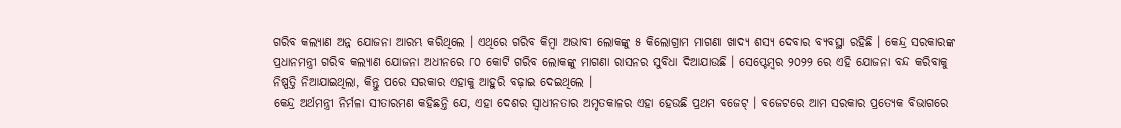ଗରିବ କଲ୍ୟାଣ ଅନ୍ନ ଯୋଜନା ଆରମ୍ଭ କରିଥିଲେ । ଏଥିରେ ଗରିବ କିମ୍ବା ଅଭାବୀ ଲୋକଙ୍କୁ ୫ କିଲୋଗ୍ରାମ ମାଗଣା ଖାଦ୍ୟ ଶସ୍ୟ ଦେବାର ବ୍ୟବସ୍ଥା ରହିଛି । କେନ୍ଦ୍ର ସରକାରଙ୍କ ପ୍ରଧାନମନ୍ତ୍ରୀ ଗରିବ କଲ୍ୟାଣ ଯୋଜନା ଅଧୀନରେ ୮୦ କୋଟି ଗରିବ ଲୋକଙ୍କୁ ମାଗଣା ରାସନର ସୁବିଧା ଦିଆଯାଉଛି । ସେପ୍ଟେମ୍ବର ୨୦୨୨ ରେ ଏହି ଯୋଜନା ବନ୍ଦ କରିବାକୁ ନିଷ୍ପତ୍ତି ନିଆଯାଇଥିଲା, କିନ୍ତୁ ପରେ ସରକାର ଏହାକୁ ଆହୁରି ବଢ଼ାଇ ଦେଇଥିଲେ ।
କେନ୍ଦ୍ର ଅର୍ଥମନ୍ତ୍ରୀ ନିର୍ମଳା ସୀତାରମଣ କହିଛନ୍ତି ଯେ, ଏହା ଦେଶର ସ୍ୱାଧୀନତାର ଅମୃତକାଳର ଏହା ହେଉଛି ପ୍ରଥମ ବଜେଟ୍ । ବଜେଟରେ ଆମ ସରକାର ପ୍ରତ୍ୟେକ ବିଭାଗରେ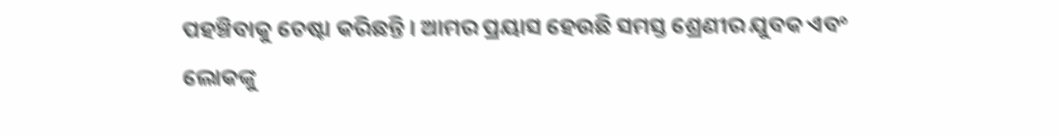ପହଞ୍ଚିବାକୁ ଚେଷ୍ଟା କରିଛନ୍ତି । ଆମର ପ୍ରୟାସ ହେଉଛି ସମସ୍ତ ଶ୍ରେଣୀର ଯୁବକ ଏବଂ ଲୋକଙ୍କୁ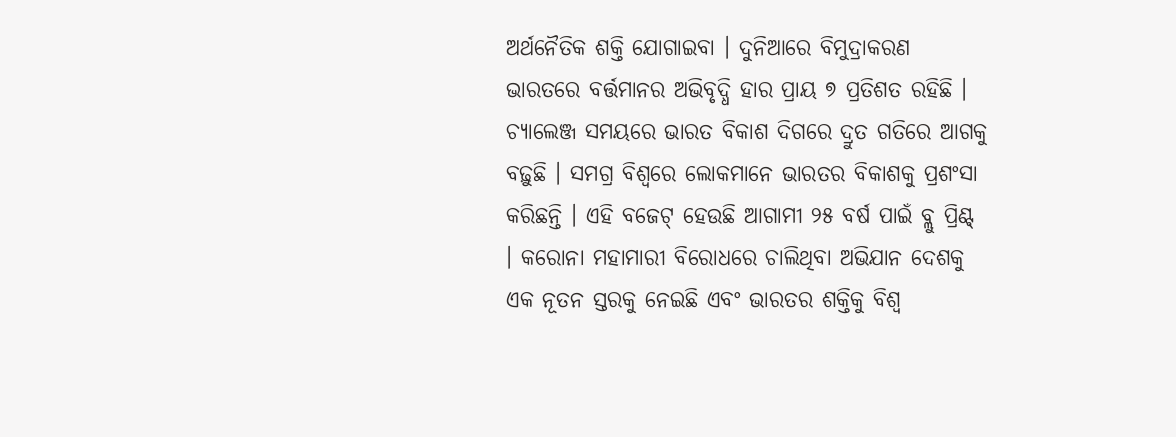ଅର୍ଥନୈତିକ ଶକ୍ତି ଯୋଗାଇବା । ଦୁନିଆରେ ବିମୁଦ୍ରାକରଣ ଭାରତରେ ବର୍ତ୍ତମାନର ଅଭିବୃଦ୍ଧି ହାର ପ୍ରାୟ ୭ ପ୍ରତିଶତ ରହିଛି । ଚ୍ୟାଲେଞ୍ଜ ସମୟରେ ଭାରତ ବିକାଶ ଦିଗରେ ଦ୍ରୁତ ଗତିରେ ଆଗକୁ ବଢ଼ୁଛି । ସମଗ୍ର ବିଶ୍ୱରେ ଲୋକମାନେ ଭାରତର ବିକାଶକୁ ପ୍ରଶଂସା କରିଛନ୍ତି । ଏହି ବଜେଟ୍ ହେଉଛି ଆଗାମୀ ୨୫ ବର୍ଷ ପାଇଁ ବ୍ଲୁ ପ୍ରିଣ୍ଟ୍ । କରୋନା ମହାମାରୀ ବିରୋଧରେ ଚାଲିଥିବା ଅଭିଯାନ ଦେଶକୁ ଏକ ନୂତନ ସ୍ତରକୁ ନେଇଛି ଏବଂ ଭାରତର ଶକ୍ତିକୁ ବିଶ୍ୱ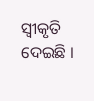ସ୍ୱୀକୃତି ଦେଇଛି ।